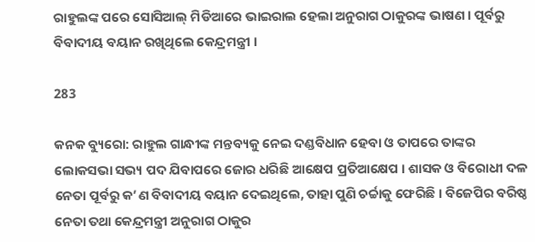ରାହୁଲଙ୍କ ପରେ ସୋସିଆଲ୍ ମିଡିଆରେ ଭାଇରାଲ ହେଲା ଅନୁରାଗ ଠାକୁରଙ୍କ ଭାଷଣ । ପୂର୍ବରୁ ବିବାଦୀୟ ବୟାନ ରଖିଥିଲେ କେନ୍ଦ୍ରମନ୍ତ୍ରୀ ।

283

କନକ ବ୍ୟୁରୋ: ରାହୁଲ ଗାନ୍ଧୀଙ୍କ ମନ୍ତବ୍ୟକୁ ନେଇ ଦଣ୍ଡବିଧାନ ହେବା ଓ ତାପରେ ତାଙ୍କର ଲୋକସଭା ସଭ୍ୟ ପଦ ଯିବାପରେ ଜୋର ଧରିଛି ଆକ୍ଷେପ ପ୍ରତିଆକ୍ଷେପ । ଶାସକ ଓ ବିରୋଧୀ ଦଳ ନେତା ପୂର୍ବରୁ କ’ଣ ବିବାଦୀୟ ବୟାନ ଦେଇଥିଲେ, ତାହା ପୁଣି ଚର୍ଚ୍ଚାକୁ ଫେରିଛି । ବିଜେପିର ବରିଷ୍ଠ ନେତା ତଥା କେନ୍ଦ୍ରମନ୍ତ୍ରୀ ଅନୁରାଗ ଠାକୁର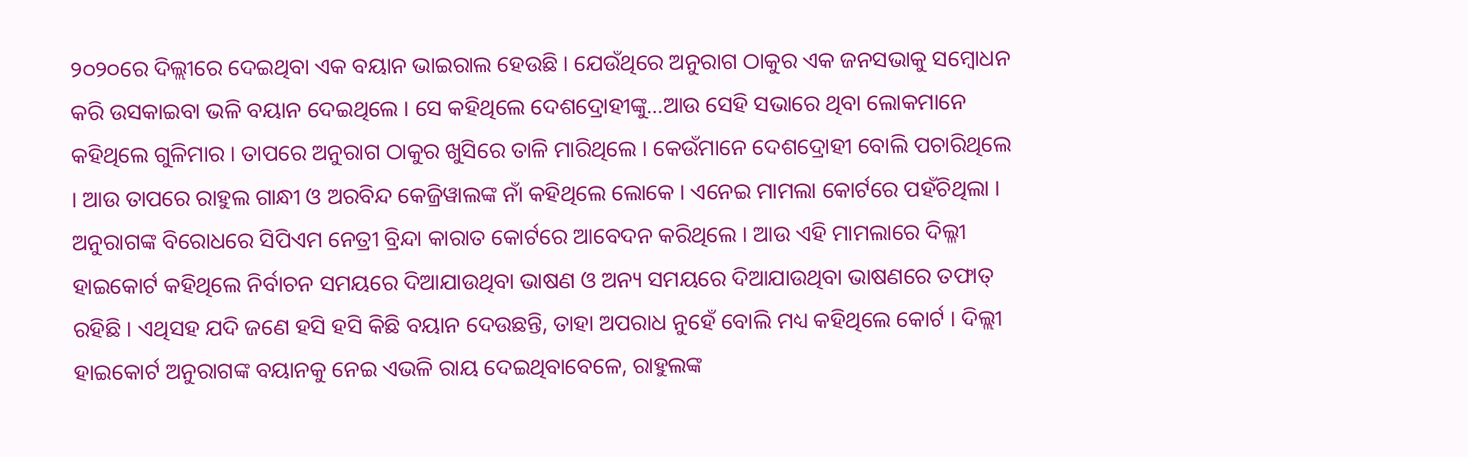୨୦୨୦ରେ ଦିଲ୍ଲୀରେ ଦେଇଥିବା ଏକ ବୟାନ ଭାଇରାଲ ହେଉଛି । ଯେଉଁଥିରେ ଅନୁରାଗ ଠାକୁର ଏକ ଜନସଭାକୁ ସମ୍ବୋଧନ କରି ଉସକାଇବା ଭଳି ବୟାନ ଦେଇଥିଲେ । ସେ କହିଥିଲେ ଦେଶଦ୍ରୋହୀଙ୍କୁ…ଆଉ ସେହି ସଭାରେ ଥିବା ଲୋକମାନେ କହିଥିଲେ ଗୁଳିମାର । ତାପରେ ଅନୁରାଗ ଠାକୁର ଖୁସିରେ ତାଳି ମାରିଥିଲେ । କେଉଁମାନେ ଦେଶଦ୍ରୋହୀ ବୋଲି ପଚାରିଥିଲେ । ଆଉ ତାପରେ ରାହୁଲ ଗାନ୍ଧୀ ଓ ଅରବିନ୍ଦ କେଜ୍ରିୱାଲଙ୍କ ନାଁ କହିଥିଲେ ଲୋକେ । ଏନେଇ ମାମଲା କୋର୍ଟରେ ପହଁଚିଥିଲା । ଅନୁରାଗଙ୍କ ବିରୋଧରେ ସିପିଏମ ନେତ୍ରୀ ବ୍ରିନ୍ଦା କାରାତ କୋର୍ଟରେ ଆବେଦନ କରିଥିଲେ । ଆଉ ଏହି ମାମଲାରେ ଦିଲ୍ଳୀ ହାଇକୋର୍ଟ କହିଥିଲେ ନିର୍ବାଚନ ସମୟରେ ଦିଆଯାଉଥିବା ଭାଷଣ ଓ ଅନ୍ୟ ସମୟରେ ଦିଆଯାଉଥିବା ଭାଷଣରେ ତଫାତ୍ ରହିଛି । ଏଥିସହ ଯଦି ଜଣେ ହସି ହସି କିଛି ବୟାନ ଦେଉଛନ୍ତି, ତାହା ଅପରାଧ ନୁହେଁ ବୋଲି ମଧ୍ୟ କହିଥିଲେ କୋର୍ଟ । ଦିଲ୍ଲୀ ହାଇକୋର୍ଟ ଅନୁରାଗଙ୍କ ବୟାନକୁ ନେଇ ଏଭଳି ରାୟ ଦେଇଥିବାବେଳେ, ରାହୁଲଙ୍କ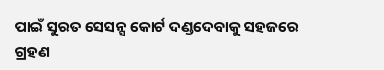ପାଇଁ ସୁରତ ସେସନ୍ସ କୋର୍ଟ ଦଣ୍ଡଦେବାକୁ ସହଜରେ ଗ୍ରହଣ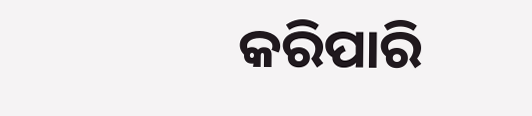କରିପାରି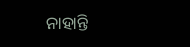ନାହାନ୍ତି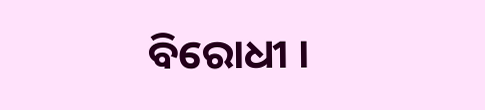ବିରୋଧୀ ।